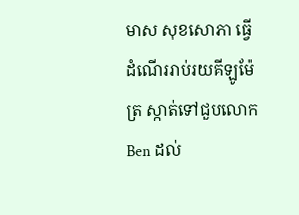មាស សុខសោភា ធ្វើដំណើររាប់រយគីឡូម៉ែត្រ ស្កាត់ទៅជួបលោក Ben ដល់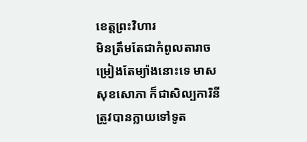ខេត្តព្រះវិហារ
មិនត្រឹមតែជាកំពូលតារាចម្រៀងតែម្យ៉ាងនោះទេ មាស សុខសោភា ក៏ជាសិល្បការិនីត្រូវបានក្លាយទៅទូត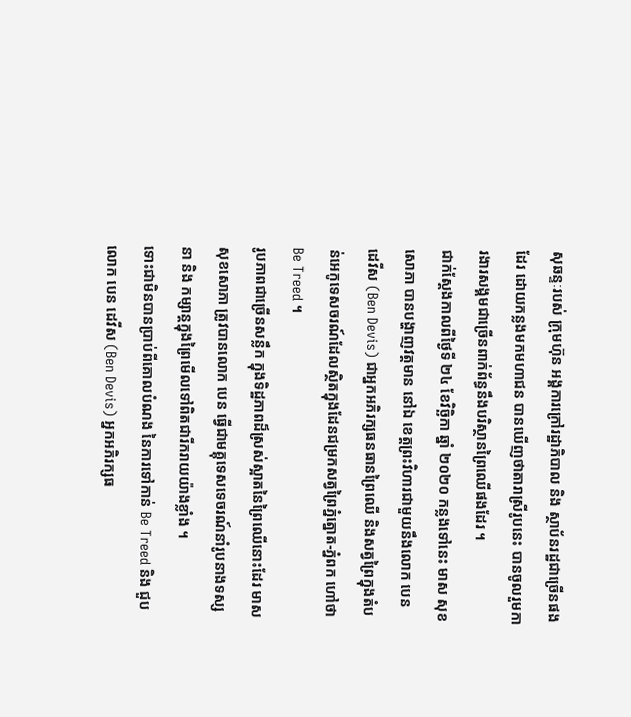សុឆន្ទៈរបស់ ក្រុមហ៊ុន អង្គការក្រៅរដ្ឋាភិបាល និង ស្ថាប័នរដ្ឋជាច្រើនផងដែរ ដោយកន្លងមកមហាជន បានឃើញថាតារាស្រីរូបនេះ បានចូលរួមការងារសង្គមជាច្រើនពាក់ព័ន្ធនឹងបរិស្ថានព្រៃឈើផងដែរ ។
ជាក់ស្តែងកាលពីថ្ងៃទី ២៤ ខែវិច្ឆិកា ឆ្នាំ ២០២០ កន្លងទៅនេះ មាស សុខសោភា បានបង្ហាញវត្តមាន នៅឯ ខេត្តព្រះវិហារជាមួយនឹងលោក បេន ដេវីស (Ben Devis) ជាអ្នកអភិរក្សធនធានព្រៃឈើ និងសត្វព្រៃក្នុងតំបន់អេកូទេសចរណ៍ដែលស្ថិតក្នុងដែនជម្រកសត្វព្រៃភ្នំត្នោត-ភ្នំពក ហៅថា Be Treed ។
រូបភាពជាច្រើនសន្លឹក ក្នុងទិដ្ឋភាពដ៏ស្រស់ស្អាតនៃព្រៃឈើនោះដែរ មាស សុខសោភា ត្រូវបានលោក បេន ធ្វើជាមគ្គុទេសទេចរណ៍នាំរូបនាងទស្សនា និង កម្សាន្តក្នុងព្រៃមើលទៅពិតជារីករាយយ៉ាងខ្លាំង ។
ទោះជាមិនបានប្រាប់ពីគោលបំណង នៃការទៅកាន់ Be Treed និង ជួបលោក បេន ដេវីស (Ben Devis) អ្នកអភិរក្សធ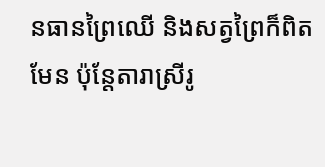នធានព្រៃឈើ និងសត្វព្រៃក៏ពិតមែន ប៉ុន្តែតារាស្រីរូ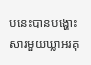បនេះបានបង្ហោះសារមួយឃ្លាអរគុ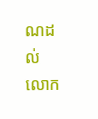ណដល់លោក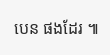បេន ផងដែរ ៕